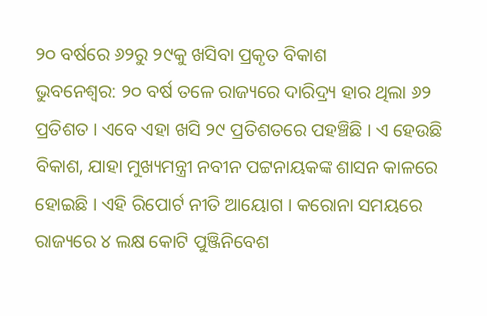୨୦ ବର୍ଷରେ ୬୨ରୁ ୨୯କୁ ଖସିବା ପ୍ରକୃତ ବିକାଶ
ଭୁବନେଶ୍ବର: ୨୦ ବର୍ଷ ତଳେ ରାଜ୍ୟରେ ଦାରିଦ୍ର୍ୟ ହାର ଥିଲା ୬୨ ପ୍ରତିଶତ । ଏବେ ଏହା ଖସି ୨୯ ପ୍ରତିଶତରେ ପହଞ୍ଚିଛି । ଏ ହେଉଛି ବିକାଶ, ଯାହା ମୁଖ୍ୟମନ୍ତ୍ରୀ ନବୀନ ପଟ୍ଟନାୟକଙ୍କ ଶାସନ କାଳରେ ହୋଇଛି । ଏହି ରିପୋର୍ଟ ନୀତି ଆୟୋଗ । କରୋନା ସମୟରେ ରାଜ୍ୟରେ ୪ ଲକ୍ଷ କୋଟି ପୁଞ୍ଜିନିବେଶ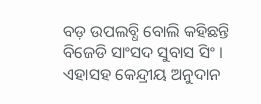ବଡ଼ ଉପଲବ୍ଧି ବୋଲି କହିଛନ୍ତି ବିଜେଡି ସାଂସଦ ସୁବାସ ସିଂ । ଏହାସହ କେନ୍ଦ୍ରୀୟ ଅନୁଦାନ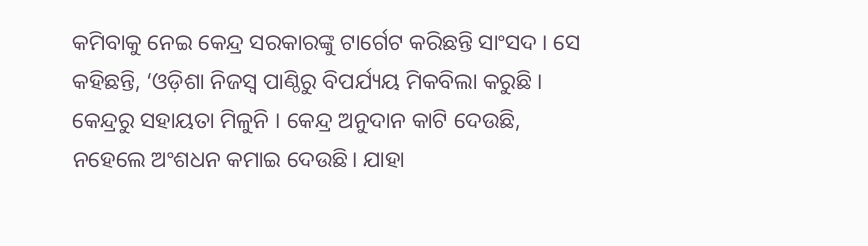କମିବାକୁ ନେଇ କେନ୍ଦ୍ର ସରକାରଙ୍କୁ ଟାର୍ଗେଟ କରିଛନ୍ତି ସାଂସଦ । ସେ କହିଛନ୍ତି, ‘ଓଡ଼ିଶା ନିଜସ୍ୱ ପାଣ୍ଠିରୁ ବିପର୍ଯ୍ୟୟ ମିକବିଲା କରୁଛି । କେନ୍ଦ୍ରରୁ ସହାୟତା ମିଳୁନି । କେନ୍ଦ୍ର ଅନୁଦାନ କାଟି ଦେଉଛି, ନହେଲେ ଅଂଶଧନ କମାଇ ଦେଉଛି। ଯାହା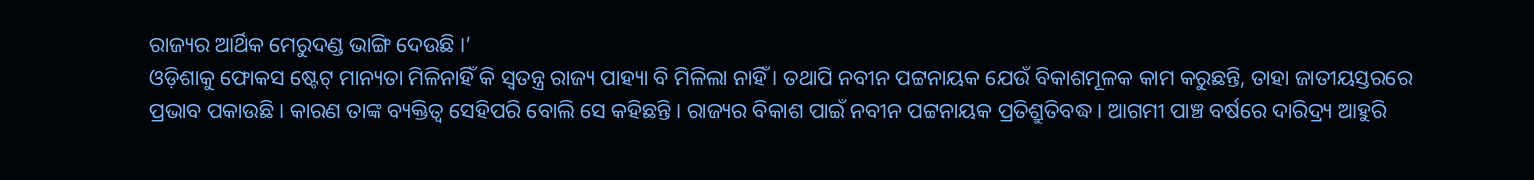ରାଜ୍ୟର ଆର୍ଥିକ ମେରୁଦଣ୍ଡ ଭାଙ୍ଗି ଦେଉଛି ।’
ଓଡ଼ିଶାକୁ ଫୋକସ ଷ୍ଟେଟ୍ ମାନ୍ୟତା ମିଳିନାହିଁ କି ସ୍ୱତନ୍ତ୍ର ରାଜ୍ୟ ପାହ୍ୟା ବି ମିଳିଲା ନାହିଁ । ତଥାପି ନବୀନ ପଟ୍ଟନାୟକ ଯେଉଁ ବିକାଶମୂଳକ କାମ କରୁଛନ୍ତି, ତାହା ଜାତୀୟସ୍ତରରେ ପ୍ରଭାବ ପକାଉଛି । କାରଣ ତାଙ୍କ ବ୍ୟକ୍ତିତ୍ୱ ସେହିପରି ବୋଲି ସେ କହିଛନ୍ତି । ରାଜ୍ୟର ବିକାଶ ପାଇଁ ନବୀନ ପଟ୍ଟନାୟକ ପ୍ରତିଶ୍ରୁତିବଦ୍ଧ । ଆଗମୀ ପାଞ୍ଚ ବର୍ଷରେ ଦାରିଦ୍ର୍ୟ ଆହୁରି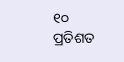୧୦ ପ୍ରତିଶତ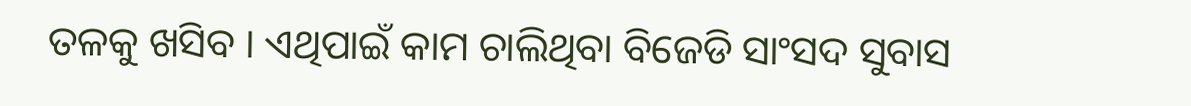ତଳକୁ ଖସିବ । ଏଥିପାଇଁ କାମ ଚାଲିଥିବା ବିଜେଡି ସାଂସଦ ସୁବାସ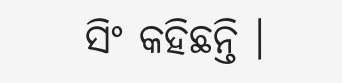ସିଂ କହିଛନ୍ତି ।